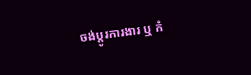ចង់ប្តូរការងារ ឬ កំ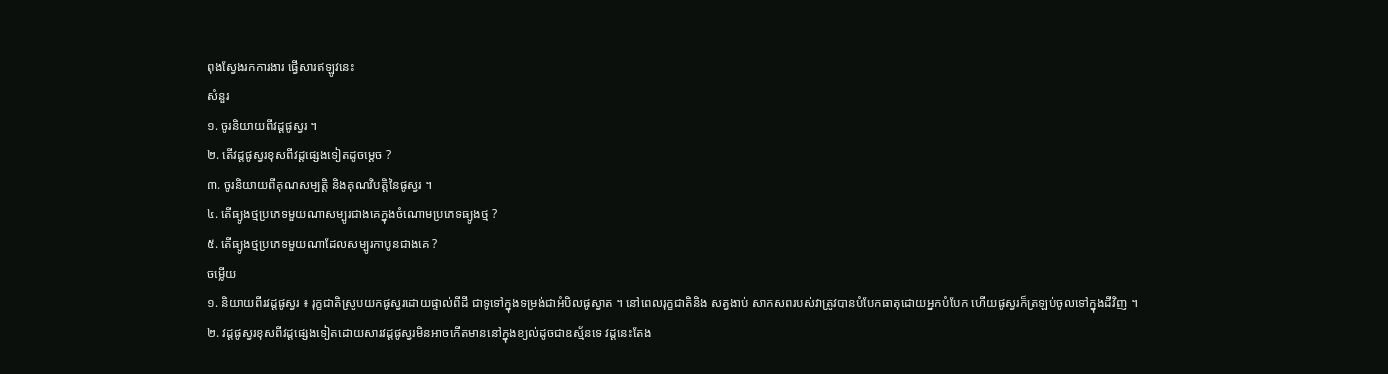ពុងស្វែងរកការងារ ផ្វើសារឥឡូវនេះ
សំនួរ
១. ចូរនិយាយពីវដ្តផូស្វរ ។
២. តើវដ្តផូស្វរខុសពីវដ្តផ្សេងទៀតដូចម្តេច ?
៣. ចូរនិយាយពីគុណសម្បត្តិ និងគុណវិបត្តិនៃផូស្វរ ។
៤. តើធ្យូងថ្មប្រភេទមួយណាសម្បូរជាងគេក្នុងចំណោមប្រភេទធ្យូងថ្ម ?
៥. តើធ្យូងថ្មប្រភេទមួយណាដែលសម្បូរកាបូនជាងគេ ?
ចម្លើយ
១. និយាយពីរវដ្តផូស្វរ ៖ រុក្ខជាតិស្រូបយកផូស្វរដោយផ្ទាល់ពីដី ជាទូទៅក្នុងទម្រង់ជាអំបិលផូស្វាត ។ នៅពេលរុក្ខជាតិនិង សត្វងាប់ សាកសពរបស់វាត្រូវបានបំបែកធាតុដោយអ្នកបំបែក ហើយផូស្វរក៏ត្រឡប់ចូលទៅក្នុងដីវិញ ។
២. វដ្តផូស្វរខុសពីវដ្តផ្សេងទៀតដោយសារវដ្តផូស្វរមិនអាចកើតមាននៅក្នុងខ្យល់ដូចជាឧស្ម័នទេ វដ្តនេះតែង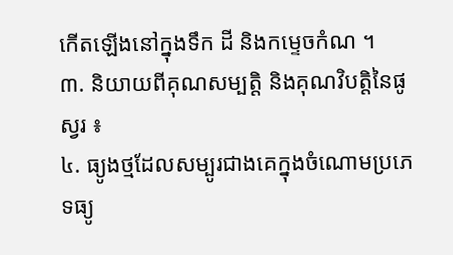កើតឡើងនៅក្នុងទឹក ដី និងកម្ទេចកំណ ។
៣. និយាយពីគុណសម្បត្តិ និងគុណវិបត្តិនៃផូស្វរ ៖
៤. ធ្យូងថ្មដែលសម្បូរជាងគេក្នុងចំណោមប្រភេទធ្យូ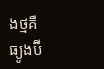ងថ្មគឺ ធ្យូងប៊ី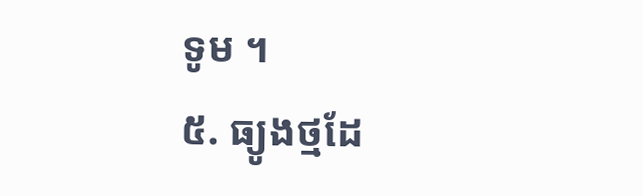ទូម ។
៥. ធ្យូងថ្មដែ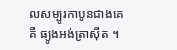លសម្បូរកាបូនជាងគេគឺ ធ្យូងអង់ត្រាស៊ីត ។